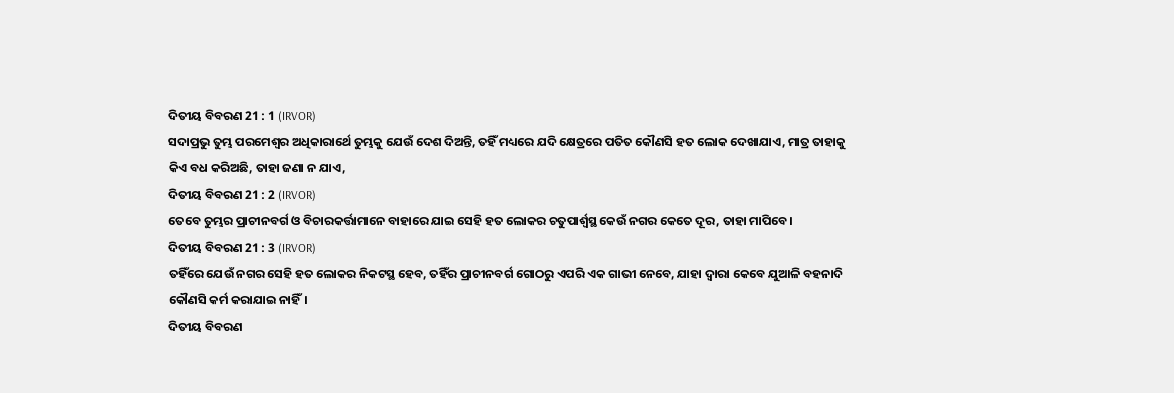ଦିତୀୟ ବିବରଣ 21 : 1 (IRVOR)
ସଦାପ୍ରଭୁ ତୁମ୍ଭ ପରମେଶ୍ୱର ଅଧିକାରାର୍ଥେ ତୁମ୍ଭକୁ ଯେଉଁ ଦେଶ ଦିଅନ୍ତି, ତହିଁ ମଧ୍ୟରେ ଯଦି କ୍ଷେତ୍ରରେ ପତିତ କୌଣସି ହତ ଲୋକ ଦେଖାଯାଏ, ମାତ୍ର ତାହାକୁ କିଏ ବଧ କରିଅଛି, ତାହା ଜଣା ନ ଯାଏ,
ଦିତୀୟ ବିବରଣ 21 : 2 (IRVOR)
ତେବେ ତୁମ୍ଭର ପ୍ରାଚୀନବର୍ଗ ଓ ବିଚାରକର୍ତ୍ତାମାନେ ବାହାରେ ଯାଇ ସେହି ହତ ଲୋକର ଚତୁପାର୍ଶ୍ୱସ୍ଥ କେଉଁ ନଗର କେତେ ଦୂର, ତାହା ମାପିବେ।
ଦିତୀୟ ବିବରଣ 21 : 3 (IRVOR)
ତହିଁରେ ଯେଉଁ ନଗର ସେହି ହତ ଲୋକର ନିକଟସ୍ଥ ହେବ, ତହିଁର ପ୍ରାଚୀନବର୍ଗ ଗୋଠରୁ ଏପରି ଏକ ଗାଭୀ ନେବେ, ଯାହା ଦ୍ୱାରା କେବେ ଯୁଆଳି ବହନାଦି କୌଣସି କର୍ମ କରାଯାଇ ନାହିଁ।
ଦିତୀୟ ବିବରଣ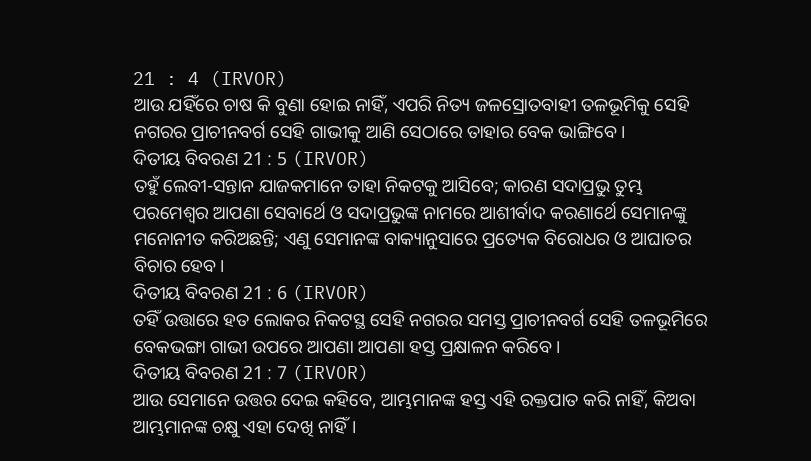21 : 4 (IRVOR)
ଆଉ ଯହିଁରେ ଚାଷ କି ବୁଣା ହୋଇ ନାହିଁ, ଏପରି ନିତ୍ୟ ଜଳସ୍ରୋତବାହୀ ତଳଭୂମିକୁ ସେହି ନଗରର ପ୍ରାଚୀନବର୍ଗ ସେହି ଗାଭୀକୁ ଆଣି ସେଠାରେ ତାହାର ବେକ ଭାଙ୍ଗିବେ।
ଦିତୀୟ ବିବରଣ 21 : 5 (IRVOR)
ତହୁଁ ଲେବୀ-ସନ୍ତାନ ଯାଜକମାନେ ତାହା ନିକଟକୁ ଆସିବେ; କାରଣ ସଦାପ୍ରଭୁ ତୁମ୍ଭ ପରମେଶ୍ୱର ଆପଣା ସେବାର୍ଥେ ଓ ସଦାପ୍ରଭୁଙ୍କ ନାମରେ ଆଶୀର୍ବାଦ କରଣାର୍ଥେ ସେମାନଙ୍କୁ ମନୋନୀତ କରିଅଛନ୍ତି; ଏଣୁ ସେମାନଙ୍କ ବାକ୍ୟାନୁସାରେ ପ୍ରତ୍ୟେକ ବିରୋଧର ଓ ଆଘାତର ବିଚାର ହେବ।
ଦିତୀୟ ବିବରଣ 21 : 6 (IRVOR)
ତହିଁ ଉତ୍ତାରେ ହତ ଲୋକର ନିକଟସ୍ଥ ସେହି ନଗରର ସମସ୍ତ ପ୍ରାଚୀନବର୍ଗ ସେହି ତଳଭୂମିରେ ବେକଭଙ୍ଗା ଗାଭୀ ଉପରେ ଆପଣା ଆପଣା ହସ୍ତ ପ୍ରକ୍ଷାଳନ କରିବେ।
ଦିତୀୟ ବିବରଣ 21 : 7 (IRVOR)
ଆଉ ସେମାନେ ଉତ୍ତର ଦେଇ କହିବେ, ଆମ୍ଭମାନଙ୍କ ହସ୍ତ ଏହି ରକ୍ତପାତ କରି ନାହିଁ, କିଅବା ଆମ୍ଭମାନଙ୍କ ଚକ୍ଷୁ ଏହା ଦେଖି ନାହିଁ।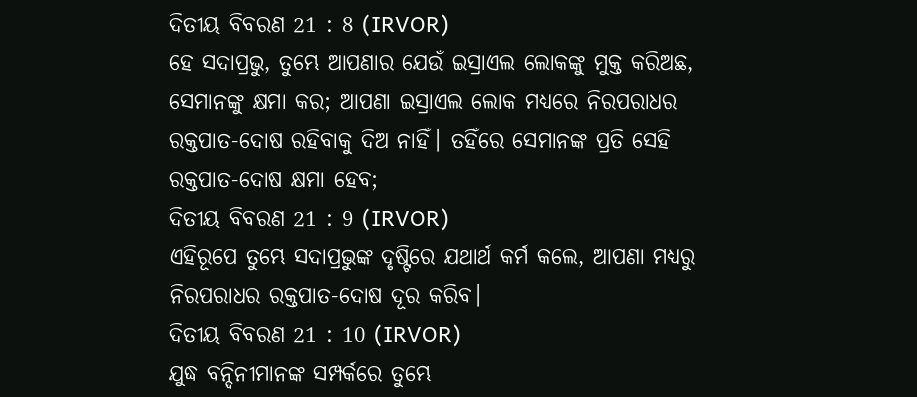ଦିତୀୟ ବିବରଣ 21 : 8 (IRVOR)
ହେ ସଦାପ୍ରଭୁ, ତୁମ୍ଭେ ଆପଣାର ଯେଉଁ ଇସ୍ରାଏଲ ଲୋକଙ୍କୁ ମୁକ୍ତ କରିଅଛ, ସେମାନଙ୍କୁ କ୍ଷମା କର; ଆପଣା ଇସ୍ରାଏଲ ଲୋକ ମଧ୍ୟରେ ନିରପରାଧର ରକ୍ତପାତ-ଦୋଷ ରହିବାକୁ ଦିଅ ନାହିଁ। ତହିଁରେ ସେମାନଙ୍କ ପ୍ରତି ସେହି ରକ୍ତପାତ-ଦୋଷ କ୍ଷମା ହେବ;
ଦିତୀୟ ବିବରଣ 21 : 9 (IRVOR)
ଏହିରୂପେ ତୁମ୍ଭେ ସଦାପ୍ରଭୁଙ୍କ ଦୃଷ୍ଟିରେ ଯଥାର୍ଥ କର୍ମ କଲେ, ଆପଣା ମଧ୍ୟରୁ ନିରପରାଧର ରକ୍ତପାତ-ଦୋଷ ଦୂର କରିବ।
ଦିତୀୟ ବିବରଣ 21 : 10 (IRVOR)
ଯୁଦ୍ଧ ବନ୍ଦିନୀମାନଙ୍କ ସମ୍ପର୍କରେ ତୁମ୍ଭେ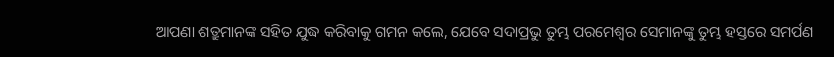ଆପଣା ଶତ୍ରୁମାନଙ୍କ ସହିତ ଯୁଦ୍ଧ କରିବାକୁ ଗମନ କଲେ, ଯେବେ ସଦାପ୍ରଭୁ ତୁମ୍ଭ ପରମେଶ୍ୱର ସେମାନଙ୍କୁ ତୁମ୍ଭ ହସ୍ତରେ ସମର୍ପଣ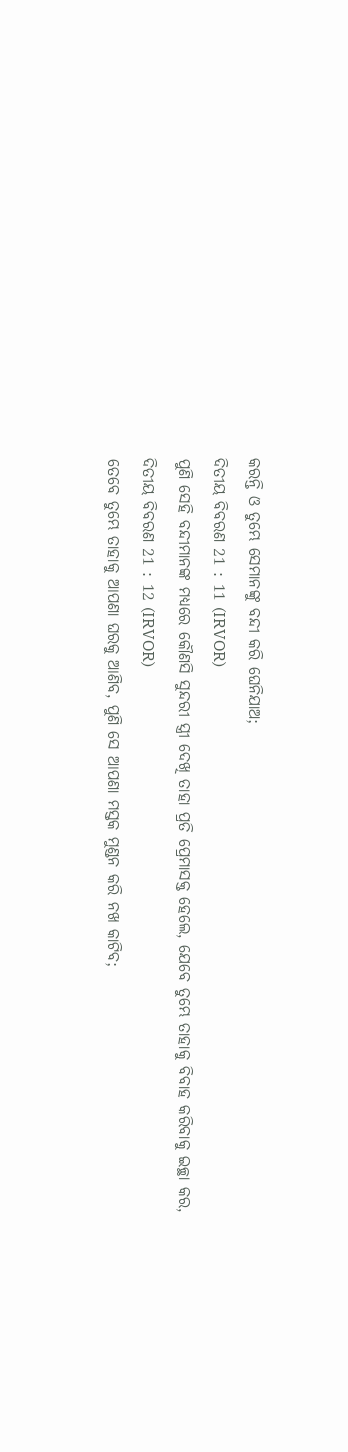କରନ୍ତି ଓ ତୁମ୍ଭେ ସେମାନଙ୍କୁ ବନ୍ଦୀ କରି ଘେନିଯାଅ;
ଦିତୀୟ ବିବରଣ 21 : 11 (IRVOR)
ପୁଣି ସେହି ବନ୍ଦୀମାନଙ୍କ ମଧ୍ୟରେ କୌଣସି ସୁନ୍ଦରୀ ସ୍ତ୍ରୀ ଦେଖି ତାହା ପ୍ରତି ପ୍ରେମାସକ୍ତ ହେଲେ, ଯେବେ ତୁମ୍ଭେ ତାହାକୁ ବିବାହ କରିବାକୁ ଇଚ୍ଛା କର,
ଦିତୀୟ ବିବରଣ 21 : 12 (IRVOR)
ତେବେ ତୁମ୍ଭେ ତାହାକୁ ଆପଣା ଘରକୁ ଆଣିବ, ପୁଣି ସେ ଆପଣା ମସ୍ତକ ମୁଣ୍ଡନ କରି ନଖ କାଟିବ;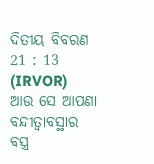ଦିତୀୟ ବିବରଣ 21 : 13 (IRVOR)
ଆଉ ସେ ଆପଣା ବନ୍ଦୀତ୍ୱାବସ୍ଥାର ବସ୍ତ୍ର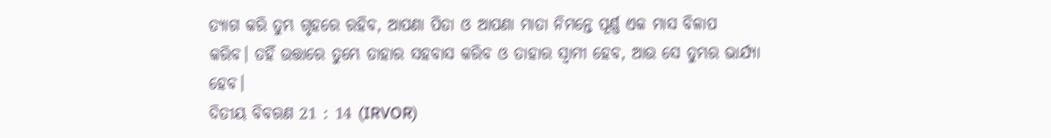ତ୍ୟାଗ କରି ତୁମ୍ଭ ଗୃହରେ ରହିବ, ଆପଣା ପିତା ଓ ଆପଣା ମାତା ନିମନ୍ତେ ପୂର୍ଣ୍ଣ ଏକ ମାସ ବିଳାପ କରିବ। ତହିଁ ଉତ୍ତାରେ ତୁମ୍ଭେ ତାହାର ସହବାସ କରିବ ଓ ତାହାର ସ୍ୱାମୀ ହେବ, ଆଉ ସେ ତୁମ୍ଭର ଭାର୍ଯ୍ୟା ହେବ।
ଦିତୀୟ ବିବରଣ 21 : 14 (IRVOR)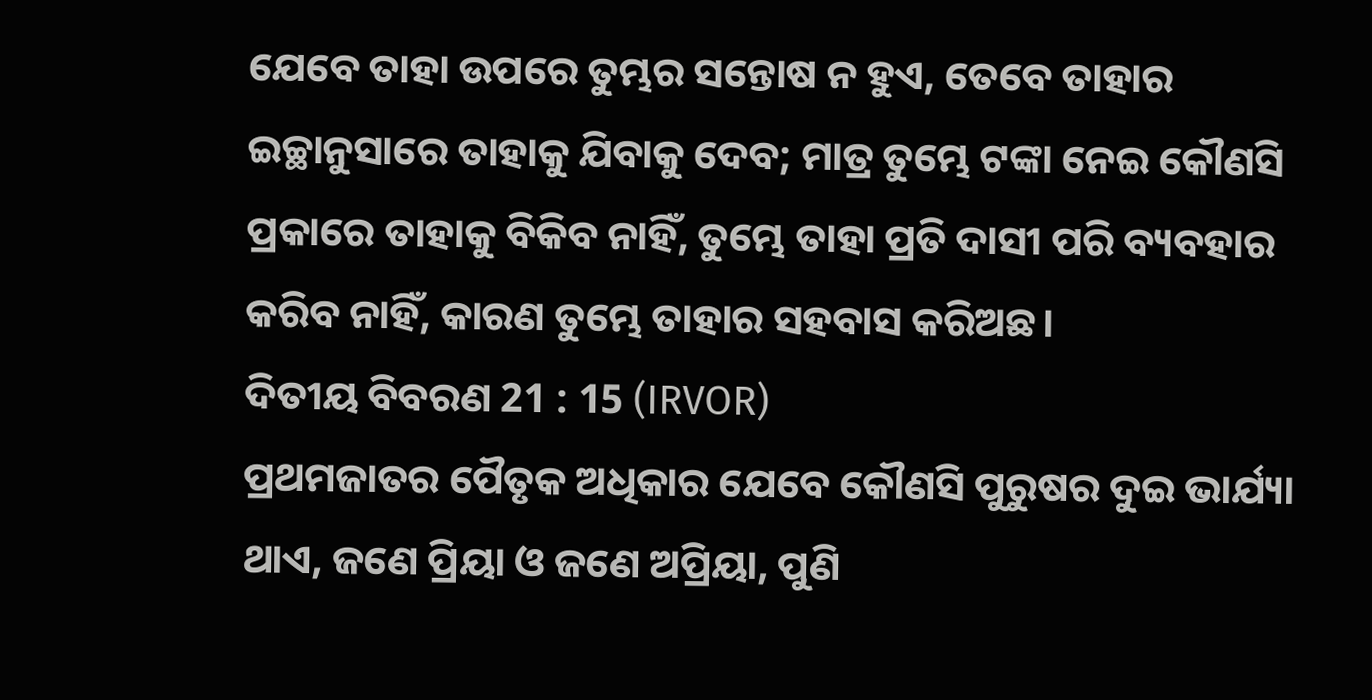ଯେବେ ତାହା ଉପରେ ତୁମ୍ଭର ସନ୍ତୋଷ ନ ହୁଏ, ତେବେ ତାହାର ଇଚ୍ଛାନୁସାରେ ତାହାକୁ ଯିବାକୁ ଦେବ; ମାତ୍ର ତୁମ୍ଭେ ଟଙ୍କା ନେଇ କୌଣସି ପ୍ରକାରେ ତାହାକୁ ବିକିବ ନାହିଁ, ତୁମ୍ଭେ ତାହା ପ୍ରତି ଦାସୀ ପରି ବ୍ୟବହାର କରିବ ନାହିଁ, କାରଣ ତୁମ୍ଭେ ତାହାର ସହବାସ କରିଅଛ।
ଦିତୀୟ ବିବରଣ 21 : 15 (IRVOR)
ପ୍ରଥମଜାତର ପୈତୃକ ଅଧିକାର ଯେବେ କୌଣସି ପୁରୁଷର ଦୁଇ ଭାର୍ଯ୍ୟା ଥାଏ, ଜଣେ ପ୍ରିୟା ଓ ଜଣେ ଅପ୍ରିୟା, ପୁଣି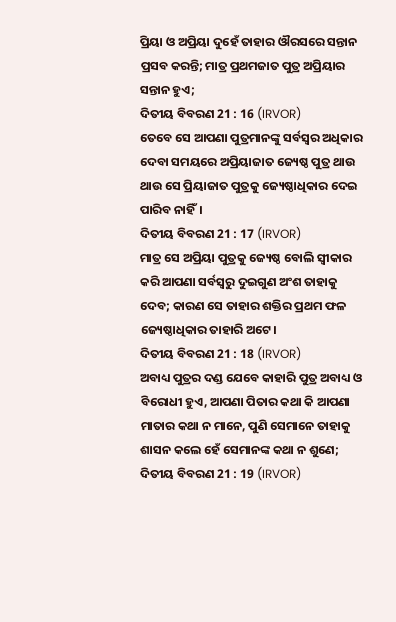ପ୍ରିୟା ଓ ଅପ୍ରିୟା ଦୁହେଁ ତାହାର ଔରସରେ ସନ୍ତାନ ପ୍ରସବ କରନ୍ତି; ମାତ୍ର ପ୍ରଥମଜାତ ପୁତ୍ର ଅପ୍ରିୟାର ସନ୍ତାନ ହୁଏ;
ଦିତୀୟ ବିବରଣ 21 : 16 (IRVOR)
ତେବେ ସେ ଆପଣା ପୁତ୍ରମାନଙ୍କୁ ସର୍ବସ୍ୱର ଅଧିକାର ଦେବା ସମୟରେ ଅପ୍ରିୟାଜାତ ଜ୍ୟେଷ୍ଠ ପୁତ୍ର ଥାଉ ଥାଉ ସେ ପ୍ରିୟାଜାତ ପୁତ୍ରକୁ ଜ୍ୟେଷ୍ଠାଧିକାର ଦେଇ ପାରିବ ନାହିଁ।
ଦିତୀୟ ବିବରଣ 21 : 17 (IRVOR)
ମାତ୍ର ସେ ଅପ୍ରିୟା ପୁତ୍ରକୁ ଜ୍ୟେଷ୍ଠ ବୋଲି ସ୍ୱୀକାର କରି ଆପଣା ସର୍ବସ୍ୱରୁ ଦୁଇଗୁଣ ଅଂଶ ତାହାକୁ ଦେବ; କାରଣ ସେ ତାହାର ଶକ୍ତିର ପ୍ରଥମ ଫଳ ଜ୍ୟେଷ୍ଠାଧିକାର ତାହାରି ଅଟେ।
ଦିତୀୟ ବିବରଣ 21 : 18 (IRVOR)
ଅବାଧ୍ୟ ପୁତ୍ରର ଦଣ୍ଡ ଯେବେ କାହାରି ପୁତ୍ର ଅବାଧ୍ୟ ଓ ବିରୋଧୀ ହୁଏ, ଆପଣା ପିତାର କଥା କି ଆପଣା ମାତାର କଥା ନ ମାନେ, ପୁଣି ସେମାନେ ତାହାକୁ ଶାସନ କଲେ ହେଁ ସେମାନଙ୍କ କଥା ନ ଶୁଣେ;
ଦିତୀୟ ବିବରଣ 21 : 19 (IRVOR)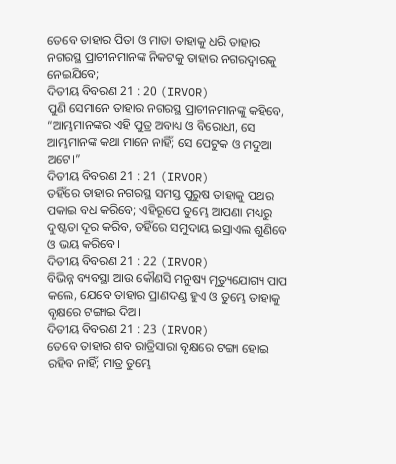ତେବେ ତାହାର ପିତା ଓ ମାତା ତାହାକୁ ଧରି ତାହାର ନଗରସ୍ଥ ପ୍ରାଚୀନମାନଙ୍କ ନିକଟକୁ ତାହାର ନଗରଦ୍ୱାରକୁ ନେଇଯିବେ;
ଦିତୀୟ ବିବରଣ 21 : 20 (IRVOR)
ପୁଣି ସେମାନେ ତାହାର ନଗରସ୍ଥ ପ୍ରାଚୀନମାନଙ୍କୁ କହିବେ, “ଆମ୍ଭମାନଙ୍କର ଏହି ପୁତ୍ର ଅବାଧ୍ୟ ଓ ବିରୋଧୀ, ସେ ଆମ୍ଭମାନଙ୍କ କଥା ମାନେ ନାହିଁ; ସେ ପେଟୁକ ଓ ମଦୁଆ ଅଟେ।”
ଦିତୀୟ ବିବରଣ 21 : 21 (IRVOR)
ତହିଁରେ ତାହାର ନଗରସ୍ଥ ସମସ୍ତ ପୁରୁଷ ତାହାକୁ ପଥର ପକାଇ ବଧ କରିବେ; ଏହିରୂପେ ତୁମ୍ଭେ ଆପଣା ମଧ୍ୟରୁ ଦୁଷ୍ଟତା ଦୂର କରିବ, ତହିଁରେ ସମୁଦାୟ ଇସ୍ରାଏଲ ଶୁଣିବେ ଓ ଭୟ କରିବେ।
ଦିତୀୟ ବିବରଣ 21 : 22 (IRVOR)
ବିଭିନ୍ନ ବ୍ୟବସ୍ଥା ଆଉ କୌଣସି ମନୁଷ୍ୟ ମୃତ୍ୟୁଯୋଗ୍ୟ ପାପ କଲେ, ଯେବେ ତାହାର ପ୍ରାଣଦଣ୍ଡ ହୁଏ ଓ ତୁମ୍ଭେ ତାହାକୁ ବୃକ୍ଷରେ ଟଙ୍ଗାଇ ଦିଅ।
ଦିତୀୟ ବିବରଣ 21 : 23 (IRVOR)
ତେବେ ତାହାର ଶବ ରାତ୍ରିସାରା ବୃକ୍ଷରେ ଟଙ୍ଗା ହୋଇ ରହିବ ନାହିଁ; ମାତ୍ର ତୁମ୍ଭେ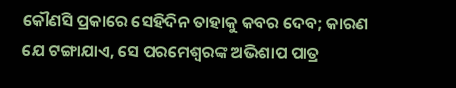କୌଣସି ପ୍ରକାରେ ସେହିଦିନ ତାହାକୁ କବର ଦେବ; କାରଣ ଯେ ଟଙ୍ଗାଯାଏ, ସେ ପରମେଶ୍ୱରଙ୍କ ଅଭିଶାପ ପାତ୍ର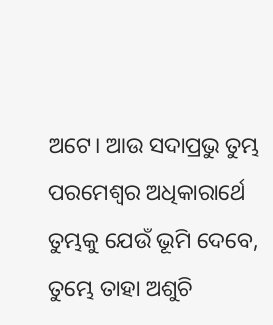ଅଟେ। ଆଉ ସଦାପ୍ରଭୁ ତୁମ୍ଭ ପରମେଶ୍ୱର ଅଧିକାରାର୍ଥେ ତୁମ୍ଭକୁ ଯେଉଁ ଭୂମି ଦେବେ, ତୁମ୍ଭେ ତାହା ଅଶୁଚି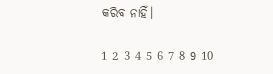କରିବ ନାହିଁ।

1 2 3 4 5 6 7 8 9 10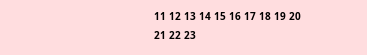11 12 13 14 15 16 17 18 19 20 21 22 23